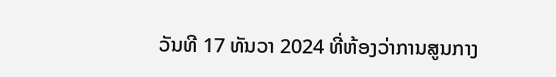ວັນທີ 17 ທັນວາ 2024 ທີ່ຫ້ອງວ່າການສູນກາງ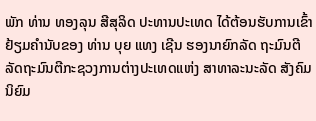ພັກ ທ່ານ ທອງລຸນ ສີສຸລິດ ປະທານປະເທດ ໄດ້ຕ້ອນຮັບການເຂົ້າຢ້ຽມຄຳນັບຂອງ ທ່ານ ບຸຍ ແທງ ເຊີນ ຮອງນາຍົກລັດ ຖະມົນຕີ ລັດຖະມົນຕີກະຊວງການຕ່າງປະເທດແຫ່ງ ສາທາລະນະລັດ ສັງຄົມນິຍົມ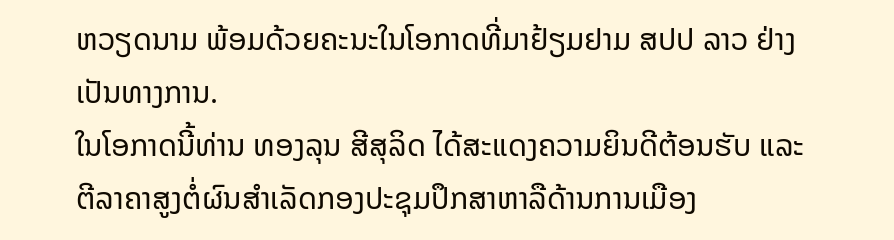ຫວຽດນາມ ພ້ອມດ້ວຍຄະນະໃນໂອກາດທີ່ມາຢ້ຽມຢາມ ສປປ ລາວ ຢ່າງເປັນທາງການ.
ໃນໂອກາດນີ້ທ່ານ ທອງລຸນ ສີສຸລິດ ໄດ້ສະແດງຄວາມຍິນດີຕ້ອນຮັບ ແລະ ຕີລາຄາສູງຕໍ່ຜົນສຳເລັດກອງປະຊຸມປຶກສາຫາລືດ້ານການເມືອງ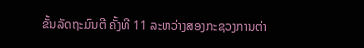ຂັ້ນລັດຖະມົນຕີ ຄັ້ງທີ 11 ລະຫວ່າງສອງກະຊວງການຕ່າ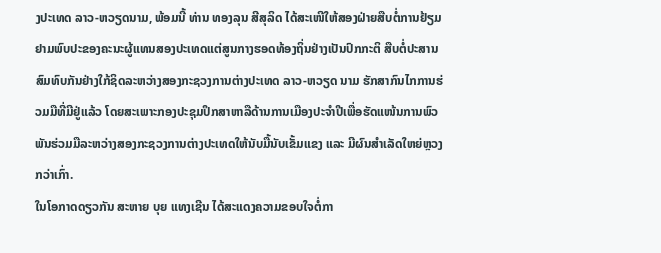ງປະເທດ ລາວ-ຫວຽດນາມ, ພ້ອມນີ້ ທ່ານ ທອງລຸນ ສີສຸລິດ ໄດ້ສະເໜີໃຫ້ສອງຝ່າຍສືບຕໍ່ການຢ້ຽມຢາມພົບປະຂອງຄະນະຜູ້ແທນສອງປະເທດແຕ່ສູນກາງຮອດທ້ອງຖິ່ນຢ່າງເປັນປົກກະຕິ ສືບຕໍ່ປະສານສົມທົບກັນຢ່າງໃກ້ຊິດລະຫວ່າງສອງກະຊວງການຕ່າງປະເທດ ລາວ-ຫວຽດ ນາມ ຮັກສາກົນໄກການຮ່ວມມືທີ່ມີຢູ່ແລ້ວ ໂດຍສະເພາະກອງປະຊຸມປຶກສາຫາລືດ້ານການເມືອງປະຈໍາປີເພື່ອຮັດແໜ້ນການພົວພັນຮ່ວມມືລະຫວ່າງສອງກະຊວງການຕ່າງປະເທດໃຫ້ນັບມື້ນັບເຂັ້ມແຂງ ແລະ ມີຜົນສຳເລັດໃຫຍ່ຫຼວງກວ່າເກົ່າ.
ໃນໂອກາດດຽວກັນ ສະຫາຍ ບຸຍ ແທງເຊີນ ໄດ້ສະແດງຄວາມຂອບໃຈຕໍ່ກາ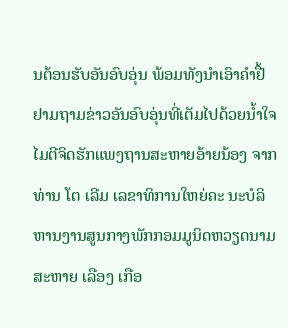ນຕ້ອນຮັບອັນອົບອຸ່ນ ພ້ອມທັງນຳເອົາຄຳຢື້ຢາມຖາມຂ່າວອັນອົບອຸ່ນທີ່ເຕັມໄປດ້ວຍນໍ້າໃຈໄມຕີຈິດຮັກແພງຖານສະຫາຍອ້າຍນ້ອງ ຈາກທ່ານ ໂຕ ເລີມ ເລຂາທິການໃຫຍ່ຄະ ນະບໍລິຫານງານສູນກາງພັກກອມມູນິດຫວຽດນາມ ສະຫາຍ ເລືອງ ເກືອ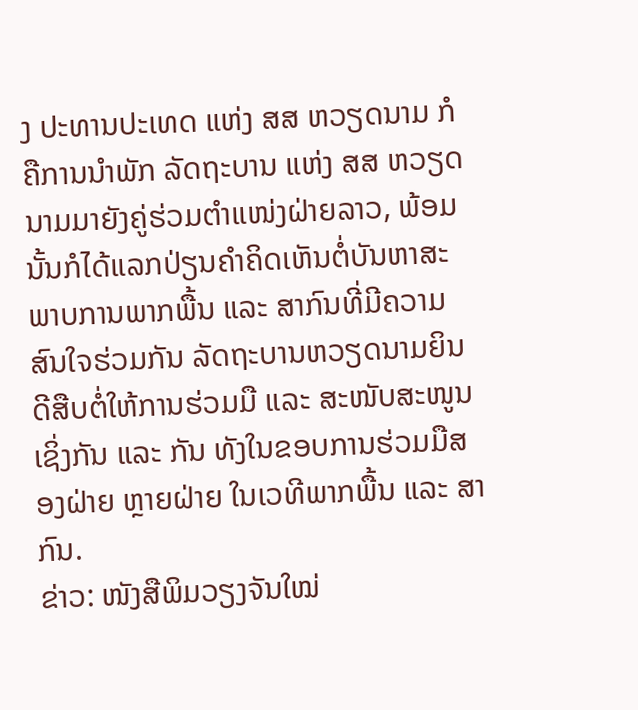ງ ປະທານປະເທດ ແຫ່ງ ສສ ຫວຽດນາມ ກໍຄືການນຳພັກ ລັດຖະບານ ແຫ່ງ ສສ ຫວຽດນາມມາຍັງຄູ່ຮ່ວມຕຳແໜ່ງຝ່າຍລາວ, ພ້ອມນັ້ນກໍໄດ້ແລກປ່ຽນຄຳຄິດເຫັນຕໍ່ບັນຫາສະພາບການພາກພື້ນ ແລະ ສາກົນທີ່ມີຄວາມສົນໃຈຮ່ວມກັນ ລັດຖະບານຫວຽດນາມຍິນດີສືບຕໍ່ໃຫ້ການຮ່ວມມື ແລະ ສະໜັບສະໜູນເຊິ່ງກັນ ແລະ ກັນ ທັງໃນຂອບການຮ່ວມມືສອງຝ່າຍ ຫຼາຍຝ່າຍ ໃນເວທີພາກພື້ນ ແລະ ສາກົນ.
ຂ່າວ: ໜັງສືພິມວຽງຈັນໃໝ່